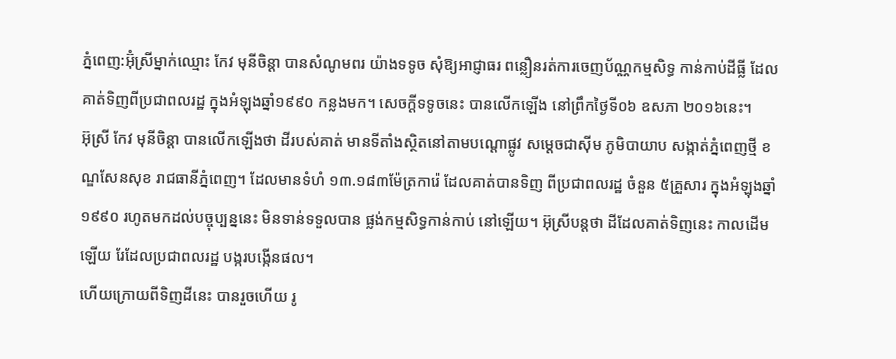ភ្នំពេញ:អ៊ុំស្រីម្នាក់ឈ្មោះ កែវ មុនីចិន្តា បានសំណូមពរ យ៉ាងទទូច សុំឱ្យអាជ្ញាធរ ពន្លឿនរត់ការចេញប័ណ្ណកម្មសិទ្ធ កាន់កាប់ដីធ្លី ដែលគាត់ទិញពីប្រជាពលរដ្ឋ ក្នុងអំឡុងឆ្នាំ១៩៩០ កន្លងមក។ សេចក្តីទទូចនេះ បានលើកឡើង នៅព្រឹកថ្ងៃទី០៦ ឧសភា ២០១៦នេះ។
អ៊ុស្រី កែវ មុនីចិន្តា បានលើកឡើងថា ដីរបស់គាត់ មានទីតាំងស្ថិតនៅតាមបណ្តោផ្លូវ សម្តេចជាសុីម ភូមិបាយាប សង្កាត់ភ្នំពេញថ្មី ខណ្ឌសែនសុខ រាជធានីភ្នំពេញ។ ដែលមានទំហំ ១៣.១៨៣ម៉ែត្រការ៉េ ដែលគាត់បានទិញ ពីប្រជាពលរដ្ឋ ចំនួន ៥គ្រួសារ ក្នុងអំឡុងឆ្នាំ១៩៩០ រហូតមកដល់បច្ចុប្បន្ននេះ មិនទាន់ទទួលបាន ផ្លង់កម្មសិទ្ធកាន់កាប់ នៅឡើយ។ អ៊ុស្រីបន្តថា ដីដែលគាត់ទិញនេះ កាលដើមឡើយ រែដែលប្រជាពលរដ្ឋ បង្ករបង្កើនផល។
ហើយក្រោយពីទិញដីនេះ បានរួចហើយ រូ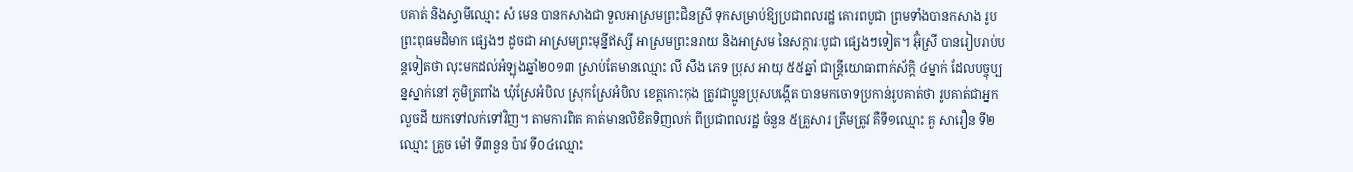បគាត់ និងស្វាមីឈ្មោះ សំ មេន បានកសាងជា ទួលអាស្រមព្រះជិនស្រី ទុកសម្រាប់ឱ្យប្រជាពលរដ្ឋ គោរពបូជា ព្រមទាំងបានកសាង រូបព្រះពុធមដិមាក ផ្សេងៗ ដូចជា អាស្រមព្រះមុន្នីឥស្សី អាស្រមព្រះនរាយ និងអាស្រម នៃសក្ការៈបូជា ផ្សេងៗទៀត។ អ៊ុំស្រី បានរៀបរាប់បន្តទៀតថា លុះមកដល់អំឡុងឆ្នាំ២០១៣ ស្រាប់តែមានឈ្មោះ លី សឹង ភេទ ប្រុស អាយុ ៥៥ឆ្នាំ ជាន្ត្រីយោធាពាក់ស័ក្តិ ៤ម្នាក់ ដែលបច្ចុប្បន្នស្នាក់នៅ ភូមិត្រពាំង ឃុំស្រែអំបិល ស្រុកស្រែអំបិល ខេត្តកោះកុង ត្រូវជាប្អូនប្រុសបង្កើត បានមកចោទប្រកាន់រូបគាត់ថា រូបគាត់ជាអ្នកលួចដី យកទៅលក់ទៅវិញ។ តាមការពិត គាត់មានលិខិតទិញលក់ ពីប្រជាពលរដ្ឋ ចំនួន ៥គ្រួសារ ត្រឹមត្រូវ គឺទី១ឈ្មោះ គួ សារឿន ទី២ឈ្មោះ គ្រួច ម៉ៅ ទី៣នួន ប៉ាវ ទី០៤ឈ្មោះ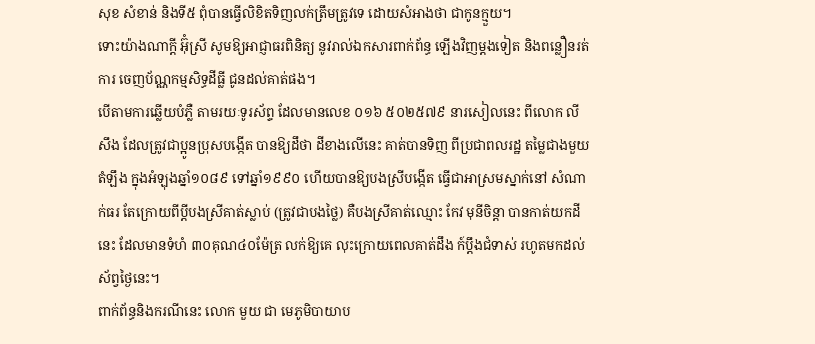សុខ សំខាន់ និងទី៥ ពុំបានធ្វើលិខិតទិញលក់ត្រឹមត្រូវទេ ដោយសំអាងថា ជាកូនក្មួយ។
ទោះយ៉ាងណាក្តី អ៊ុំស្រី សូមឱ្យអាជ្ញាធរពិនិត្យ នូវរាល់ឯកសារពាក់ព័ន្ធ ឡើងវិញម្តងទៀត និងពន្លឿនរត់ការ ចេញប័ណ្ណកម្មសិទ្ធដីធ្លី ជូនដល់គាត់ផង។
បើតាមការឆ្លើយបំភ្លឺ តាមរយៈទូរស័ព្ទ ដែលមានលេខ ០១៦ ៥០២៥៧៩ នារសៀលនេះ ពីលោក លី សឹង ដែលត្រូវជាប្អូនប្រុសបង្កើត បានឱ្យដឹថា ដីខាងលើនេះ គាត់បានទិញ ពីប្រជាពលរដ្ឋ តម្លៃជាងមួយតំឡឹង ក្នុងអំឡុងឆ្នាំ១០៨៩ ទៅឆ្នាំ១៩៩០ ហើយបានឱ្យបងស្រីបង្កើត ធ្វើជាអាស្រមស្នាក់នៅ សំណាក់ធរ តែក្រោយពីប្តីបងស្រីគាត់ស្លាប់ (ត្រូវជាបងថ្លៃ) គឺបងស្រីគាត់ឈ្មោះ កែវ មុនីចិន្តា បានកាត់យកដីនេះ ដែលមានទំហំ ៣០គុណ៤០ម៉ែត្រ លក់ឱ្យគេ លុះក្រោយពេលគាត់ដឹង ក៍ប្តឹងជំទាស់ រហូតមកដល់ស័ព្វថ្ងៃនេះ។
ពាក់ព័ន្ធនិងករណីនេះ លោក មួយ ជា មេភូមិបាយាប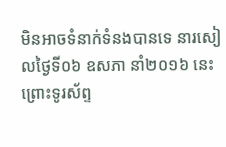មិនអាចទំនាក់ទំនងបានទេ នារសៀលថ្ងៃទី០៦ ឧសភា នាំ២០១៦ នេះ ព្រោះទូរស័ព្ទ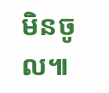មិនចូល៕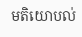មតិយោបល់